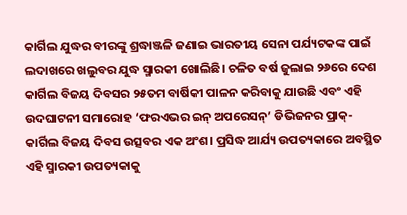କାର୍ଗିଲ ଯୁଦ୍ଧର ବୀରଙ୍କୁ ଶ୍ରଦ୍ଧାଞ୍ଜଳି ଜଣାଇ ଭାରତୀୟ ସେନା ପର୍ଯ୍ୟଟକଙ୍କ ପାଇଁ ଲଦାଖରେ ଖଲୁବର ଯୁଦ୍ଧ ସ୍ମାରକୀ ଖୋଲିଛି। ଚଳିତ ବର୍ଷ ଜୁଲାଇ ୨୬ରେ ଦେଶ କାର୍ଗିଲ ବିଜୟ ଦିବସର ୨୫ତମ ବାର୍ଷିକୀ ପାଳନ କରିବାକୁ ଯାଉଛି ଏବଂ ଏହି ଉଦଘାଟନୀ ସମାରୋହ ‘ଫରଏଭର ଇନ୍ ଅପରେସନ୍’ ଡିଭିଜନର ପ୍ରାକ୍-କାର୍ଗିଲ ବିଜୟ ଦିବସ ଉତ୍ସବର ଏକ ଅଂଶ। ପ୍ରସିଦ୍ଧ ଆର୍ଯ୍ୟ ଉପତ୍ୟକାରେ ଅବସ୍ଥିତ ଏହି ସ୍ମାରକୀ ଉପତ୍ୟକାକୁ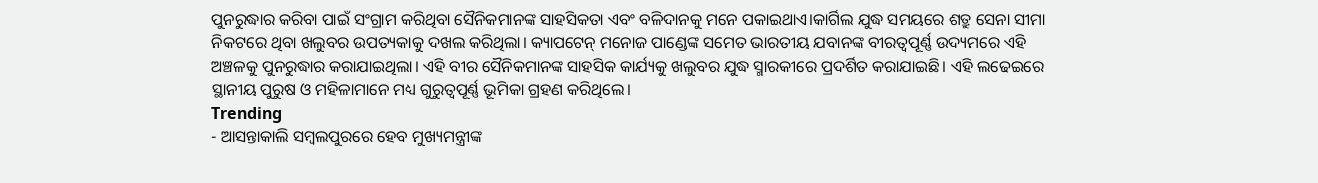ପୁନରୁଦ୍ଧାର କରିବା ପାଇଁ ସଂଗ୍ରାମ କରିଥିବା ସୈନିକମାନଙ୍କ ସାହସିକତା ଏବଂ ବଳିଦାନକୁ ମନେ ପକାଇଥାଏ।କାର୍ଗିଲ ଯୁଦ୍ଧ ସମୟରେ ଶତ୍ରୁ ସେନା ସୀମା ନିକଟରେ ଥିବା ଖଲୁବର ଉପତ୍ୟକାକୁ ଦଖଲ କରିଥିଲା। କ୍ୟାପଟେନ୍ ମନୋଜ ପାଣ୍ଡେଙ୍କ ସମେତ ଭାରତୀୟ ଯବାନଙ୍କ ବୀରତ୍ୱପୂର୍ଣ୍ଣ ଉଦ୍ୟମରେ ଏହି ଅଞ୍ଚଳକୁ ପୁନରୁଦ୍ଧାର କରାଯାଇଥିଲା। ଏହି ବୀର ସୈନିକମାନଙ୍କ ସାହସିକ କାର୍ଯ୍ୟକୁ ଖଲୁବର ଯୁଦ୍ଧ ସ୍ମାରକୀରେ ପ୍ରଦର୍ଶିତ କରାଯାଇଛି। ଏହି ଲଢେଇରେ ସ୍ଥାନୀୟ ପୁରୁଷ ଓ ମହିଳାମାନେ ମଧ୍ୟ ଗୁରୁତ୍ୱପୂର୍ଣ୍ଣ ଭୂମିକା ଗ୍ରହଣ କରିଥିଲେ।
Trending
- ଆସନ୍ତାକାଲି ସମ୍ବଲପୁରରେ ହେବ ମୁଖ୍ୟମନ୍ତ୍ରୀଙ୍କ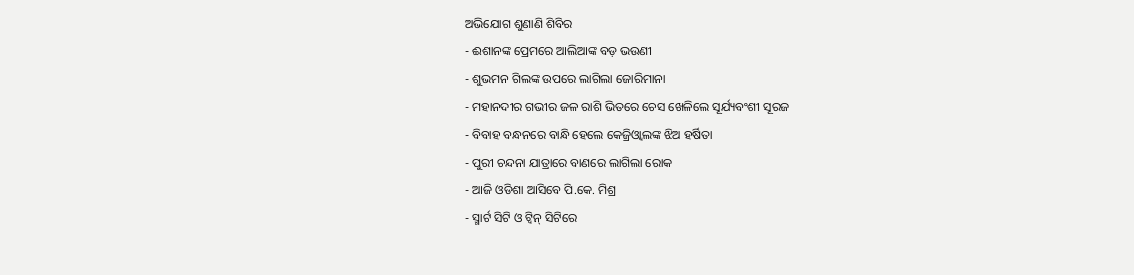ଅଭିଯୋଗ ଶୁଣାଣି ଶିବିର
- ଈଶାନଙ୍କ ପ୍ରେମରେ ଆଲିଆଙ୍କ ବଡ଼ ଭଉଣୀ
- ଶୁଭମନ ଗିଲଙ୍କ ଉପରେ ଲାଗିଲା ଜୋରିମାନା
- ମହାନଦୀର ଗଭୀର ଜଳ ରାଶି ଭିତରେ ଚେସ ଖେଳିଲେ ସୂର୍ଯ୍ୟବଂଶୀ ସୂରଜ
- ବିବାହ ବନ୍ଧନରେ ବାନ୍ଧି ହେଲେ କେଜ୍ରିଓ୍ବାଲଙ୍କ ଝିଅ ହର୍ଷିତା
- ପୁରୀ ଚନ୍ଦନା ଯାତ୍ରାରେ ବାଣରେ ଲାଗିଲା ରୋକ
- ଆଜି ଓଡିଶା ଆସିବେ ପି.କେ. ମିଶ୍ର
- ସ୍ମାର୍ଟ ସିଟି ଓ ଟ୍ଵିନ୍ ସିଟିରେ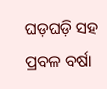ଘଡ଼ଘଡ଼ି ସହ ପ୍ରବଳ ବର୍ଷା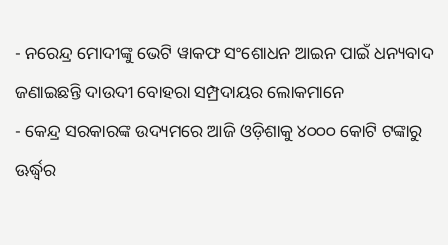- ନରେନ୍ଦ୍ର ମୋଦୀଙ୍କୁ ଭେଟି ୱାକଫ ସଂଶୋଧନ ଆଇନ ପାଇଁ ଧନ୍ୟବାଦ ଜଣାଇଛନ୍ତି ଦାଉଦୀ ବୋହରା ସମ୍ପ୍ରଦାୟର ଲୋକମାନେ
- କେନ୍ଦ୍ର ସରକାରଙ୍କ ଉଦ୍ୟମରେ ଆଜି ଓଡ଼ିଶାକୁ ୪୦୦୦ କୋଟି ଟଙ୍କାରୁ ଊର୍ଦ୍ଧ୍ବର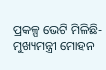ପ୍ରକଳ୍ପ ଭେଟି ମିଳିଛି- ମୁଖ୍ୟମନ୍ତ୍ରୀ ମୋହନ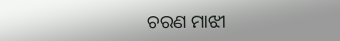ଚରଣ ମାଝୀ